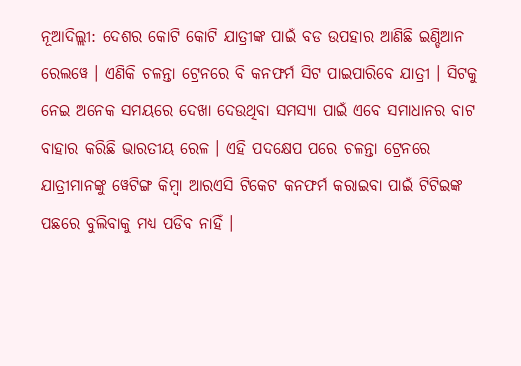ନୂଆଦିଲ୍ଲୀ: ଦେଶର କୋଟି କୋଟି ଯାତ୍ରୀଙ୍କ ପାଇଁ ବଡ ଉପହାର ଆଣିଛି ଇଣ୍ଡିଆନ ରେଲୱେ । ଏଣିକି ଚଳନ୍ତା ଟ୍ରେନରେ ବି କନଫର୍ମ ସିଟ ପାଇପାରିବେ ଯାତ୍ରୀ । ସିଟକୁ ନେଇ ଅନେକ ସମୟରେ ଦେଖା ଦେଉଥିବା ସମସ୍ୟା ପାଇଁ ଏବେ ସମାଧାନର ବାଟ ବାହାର କରିଛି ଭାରତୀୟ ରେଳ । ଏହି ପଦକ୍ଷେପ ପରେ ଚଳନ୍ତା ଟ୍ରେନରେ ଯାତ୍ରୀମାନଙ୍କୁ ୱେଟିଙ୍ଗ କିମ୍ବା ଆରଏସି ଟିକେଟ କନଫର୍ମ କରାଇବା ପାଇଁ ଟିଟିଇଙ୍କ ପଛରେ ବୁଲିବାକୁ ମଧ୍ୟ ପଡିବ ନାହିଁ ।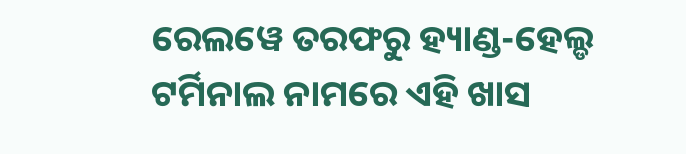ରେଲୱେ ତରଫରୁ ହ୍ୟାଣ୍ଡ-ହେଲ୍ଡ ଟର୍ମିନାଲ ନାମରେ ଏହି ଖାସ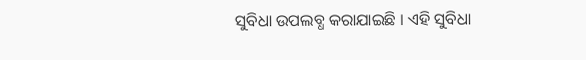ସୁବିଧା ଉପଲବ୍ଧ କରାଯାଇଛି । ଏହି ସୁବିଧା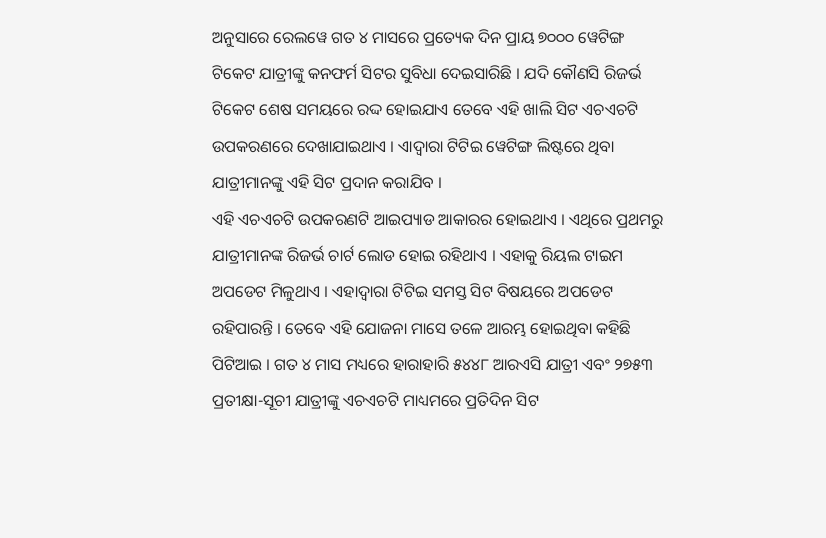ଅନୁସାରେ ରେଲୱେ ଗତ ୪ ମାସରେ ପ୍ରତ୍ୟେକ ଦିନ ପ୍ରାୟ ୭୦୦୦ ୱେଟିଙ୍ଗ ଟିକେଟ ଯାତ୍ରୀଙ୍କୁ କନଫର୍ମ ସିଟର ସୁବିଧା ଦେଇସାରିଛି । ଯଦି କୌଣସି ରିଜର୍ଭ ଟିକେଟ ଶେଷ ସମୟରେ ରଦ୍ଦ ହୋଇଯାଏ ତେବେ ଏହି ଖାଲି ସିଟ ଏଚଏଚଟି ଉପକରଣରେ ଦେଖାଯାଇଥାଏ । ଏାଦ୍ୱାରା ଟିଟିଇ ୱେଟିଙ୍ଗ ଲିଷ୍ଟରେ ଥିବା ଯାତ୍ରୀମାନଙ୍କୁ ଏହି ସିଟ ପ୍ରଦାନ କରାଯିବ ।
ଏହି ଏଚଏଚଟି ଉପକରଣଟି ଆଇପ୍ୟାଡ ଆକାରର ହୋଇଥାଏ । ଏଥିରେ ପ୍ରଥମରୁ ଯାତ୍ରୀମାନଙ୍କ ରିଜର୍ଭ ଚାର୍ଟ ଲୋଡ ହୋଇ ରହିଥାଏ । ଏହାକୁ ରିୟଲ ଟାଇମ ଅପଡେଟ ମିଳୁଥାଏ । ଏହାଦ୍ୱାରା ଟିଟିଇ ସମସ୍ତ ସିଟ ବିଷୟରେ ଅପଡେଟ ରହିପାରନ୍ତି । ତେବେ ଏହି ଯୋଜନା ମାସେ ତଳେ ଆରମ୍ଭ ହୋଇଥିବା କହିଛି ପିଟିଆଇ । ଗତ ୪ ମାସ ମଧ୍ୟରେ ହାରାହାରି ୫୪୪୮ ଆରଏସି ଯାତ୍ରୀ ଏବଂ ୨୭୫୩ ପ୍ରତୀକ୍ଷା-ସୂଚୀ ଯାତ୍ରୀଙ୍କୁ ଏଚଏଚଟି ମାଧ୍ୟମରେ ପ୍ରତିଦିନ ସିଟ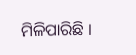ମିଳିପାରିଛି ।